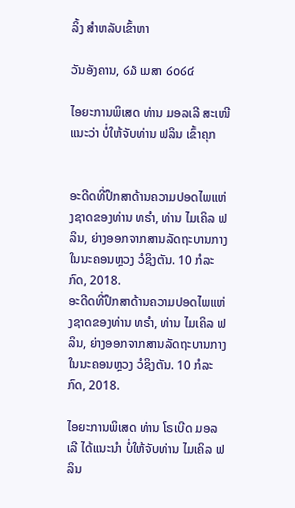ລິ້ງ ສຳຫລັບເຂົ້າຫາ

ວັນອັງຄານ, ໒໓ ເມສາ ໒໐໒໔

ໄອຍະການພິເສດ ທ່ານ ມອລເລີ ສະເໜີແນະວ່າ ບໍ່ໃຫ້ຈັບທ່ານ ຟລິນ ເຂົ້າຄຸກ


ອະດີດທີ່ປຶກສາດ້ານຄວາມປອດໄພແຫ່ງຊາດຂອງທ່ານ ທຣຳ, ທ່ານ ໄມເຄິລ ຟລິນ, ຍ່າງອອກຈາກສານລັດຖະບານກາງ ໃນນະຄອນຫຼວງ ວໍຊິງຕັນ. 10 ກໍລະກົດ, 2018.
ອະດີດທີ່ປຶກສາດ້ານຄວາມປອດໄພແຫ່ງຊາດຂອງທ່ານ ທຣຳ, ທ່ານ ໄມເຄິລ ຟລິນ, ຍ່າງອອກຈາກສານລັດຖະບານກາງ ໃນນະຄອນຫຼວງ ວໍຊິງຕັນ. 10 ກໍລະກົດ, 2018.

ໄອຍະການພິເສດ ທ່ານ ໂຣເບີດ ມອລເລີ ໄດ້ແນະນຳ ບໍ່ໃຫ້ຈັບທ່ານ ໄມເຄິລ ຟລິນ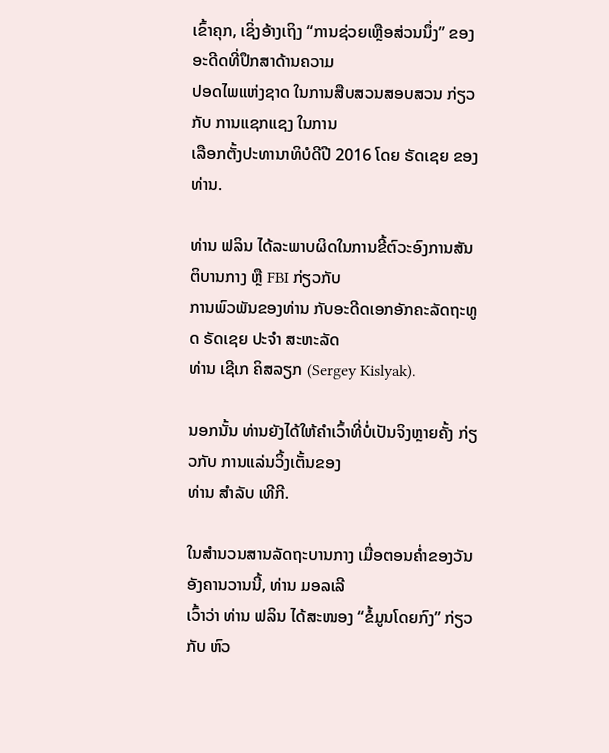ເຂົ້າຄຸກ, ເຊິ່ງອ້າງເຖິງ “ການຊ່ວຍເຫຼືອສ່ວນນຶ່ງ” ຂອງອະດີດທີ່ປຶກສາດ້ານຄວາມ
ປອດໄພແຫ່ງຊາດ ໃນການສືບສວນສອບສວນ ກ່ຽວກັບ ການແຊກແຊງ ໃນການ
ເລືອກຕັ້ງປະທານາທິບໍດີປີ 2016 ໂດຍ ຣັດເຊຍ ຂອງທ່ານ.

ທ່ານ ຟລິນ ໄດ້ລະພາບຜິດໃນການຂີ້ຕົວະອົງການສັນຕິບານກາງ ຫຼື FBI ກ່ຽວກັບ
ການພົວພັນຂອງທ່ານ ກັບອະດີດເອກອັກຄະລັດຖະທູດ ຣັດເຊຍ ປະຈຳ ສະຫະລັດ
ທ່ານ ເຊີເກ ຄິສລຽກ (Sergey Kislyak).

ນອກນັ້ນ ທ່ານຍັງໄດ້ໃຫ້ຄຳເວົ້າທີ່ບໍ່ເປັນຈິງຫຼາຍຄັ້ງ ກ່ຽວກັບ ການແລ່ນວິ້ງເຕັ້ນຂອງ
ທ່ານ ສຳລັບ ເທີກີ.

ໃນສຳນວນສານລັດຖະບານກາງ ເມື່ອຕອນຄ່ຳຂອງວັນອັງຄານວານນີ້, ທ່ານ ມອລເລີ
ເວົ້າວ່າ ທ່ານ ຟລິນ ໄດ້ສະໜອງ “ຂໍ້ມູນໂດຍກົງ” ກ່ຽວກັບ ຫົວ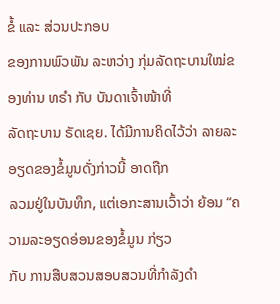ຂໍ້ ແລະ ສ່ວນປະກອບ
ຂອງການພົວພັນ ລະຫວ່າງ ກຸ່ມລັດຖະບານໃໝ່ຂອງທ່ານ ທຣຳ ກັບ ບັນດາເຈົ້າໜ້າທີ່
ລັດຖະບານ ຣັດເຊຍ. ໄດ້ມີການຄິດໄວ້ວ່າ ລາຍລະອຽດຂອງຂໍ້ມູນດັ່ງກ່າວນີ້ ອາດຖືກ
ລວມຢູ່ໃນບັນທຶກ, ແຕ່ເອກະສານເວົ້າວ່າ ຍ້ອນ “ຄວາມລະອຽດອ່ອນຂອງຂໍ້ມູນ ກ່ຽວ
ກັບ ການສືບສວນສອບສວນທີ່ກຳລັງດຳ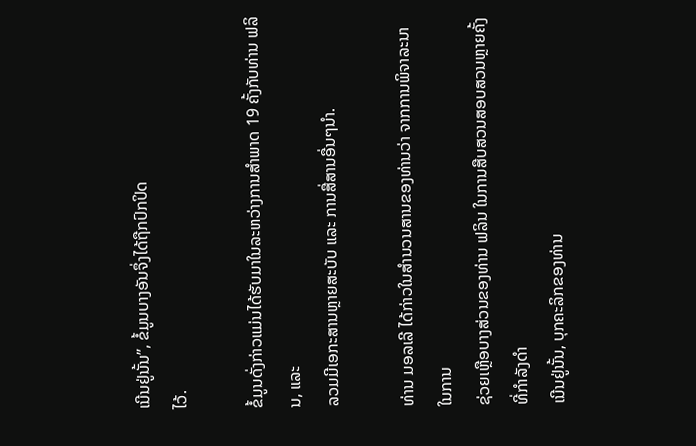ເນີນຢູ່ນັ້ນ”, ຂໍ້ມູນບາງອັນຈຶ່ງໄດ້ຖືກປົກປິດ
ໄວ້.

ຂໍ້ມູນດັ່ງກ່າວແມ່ນໄດ້ຮັບມາໃນລະຫວ່າງການສຳພາດ 19 ຄັ້ງກັບທ່ານ ຟລິນ, ແລະ
ລວມມີເອກະສານຫຼາຍສະບັບ ແລະ ການສື່ສານອື່ນໆນຳ.

ທ່ານ ມອລເລີ ໄດ້ກ່າວໃນສຳນວນສານຂອງທ່ານວ່າ ຈາກການພິຈາລະນາໃນການ
ຊ່ວຍເຫຼືອບາງສ່ວນຂອງທ່ານ ຟລິນ ໃນການສືບສວນສອບສວນຫຼາຍຄັ້ງທີ່ກຳລັງດຳ
ເນີນຢູ່ນັ້ນ, ບຸກຄະລິກຂອງທ່ານ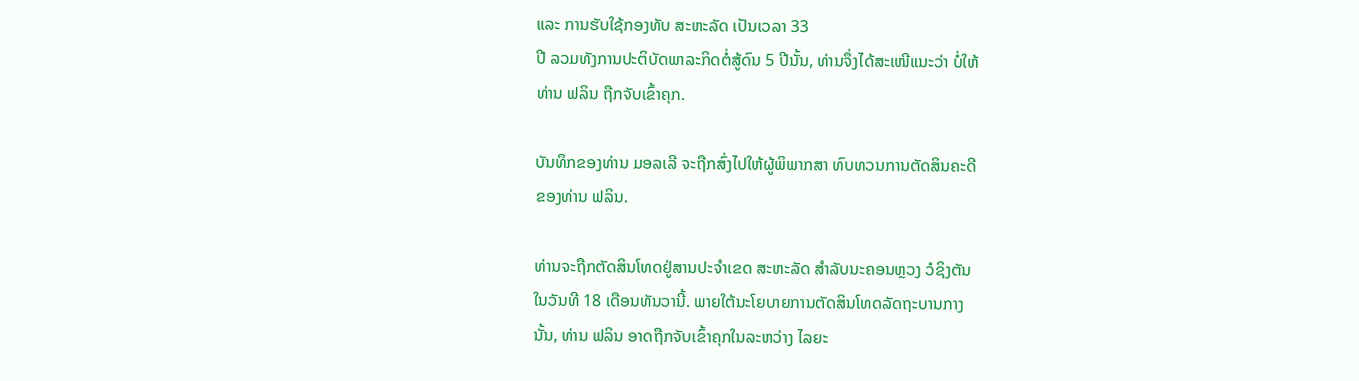ແລະ ການຮັບໃຊ້ກອງທັບ ສະຫະລັດ ເປັນເວລາ 33
ປີ ລວມທັງການປະຕິບັດພາລະກິດຕໍ່ສູ້ດົນ 5 ປີນັ້ນ, ທ່ານຈຶ່ງໄດ້ສະເໜີແນະວ່າ ບໍ່ໃຫ້
ທ່ານ ຟລິນ ຖືກຈັບເຂົ້າຄຸກ.

ບັນທຶກຂອງທ່ານ ມອລເລີ ຈະຖືກສົ່ງໄປໃຫ້ຜູ້ພິພາກສາ ທົບທວນການຕັດສິນຄະດີ
ຂອງທ່ານ ຟລິນ.

ທ່ານຈະຖືກຕັດສິນໂທດຢູ່ສານປະຈຳເຂດ ສະຫະລັດ ສຳລັບນະຄອນຫຼວງ ວໍຊິງຕັນ
ໃນວັນທີ 18 ເດືອນທັນວານີ້. ພາຍໃຕ້ນະໂຍບາຍການຕັດສິນໂທດລັດຖະບານກາງ
ນັ້ນ, ທ່ານ ຟລິນ ອາດຖືກຈັບເຂົ້າຄຸກໃນລະຫວ່າງ ໄລຍະ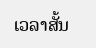ເວລາສັ້ນ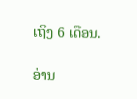ເຖິງ 6 ເດືອນ.

ອ່ານ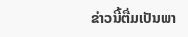ຂ່າວນີ້ຕື່ມເປັນພາ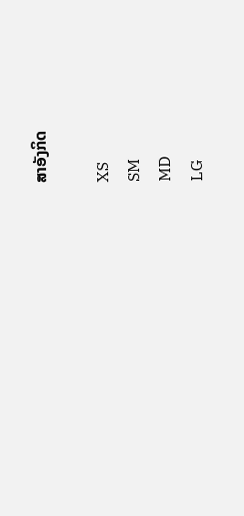ສາອັງກິດ

XS
SM
MD
LG